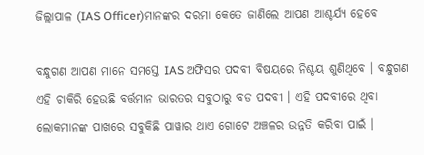ଜିଲ୍ଲାପାଳ (IAS Officer)ମାନଙ୍କର ଦରମା କେତେ ଜାଣିଲେ ଆପଣ ଆଶ୍ଚର୍ଯ୍ୟ ହେବେ

ବନ୍ଧୁଗଣ ଆପଣ ମାନେ ସମସ୍ତେ IAS ଅଫିସର ପଦବୀ ବିଷୟରେ ନିଶ୍ଚୟ ଶୁଣିଥିବେ । ବନ୍ଧୁଗଣ ଏହି ଚାକିରି ହେଉଛି ବର୍ତ୍ତମାନ ଭାରତର ସବୁଠାରୁ ବଡ ପଦବୀ । ଏହି ପଦବୀରେ ଥିବା ଲୋକମାନଙ୍କ ପାଖରେ ସବୁକିଛି ପାୱାର ଥାଏ ଗୋଟେ ଅଞ୍ଚଳର ଉନ୍ନତି କରିବା ପାଇଁ ।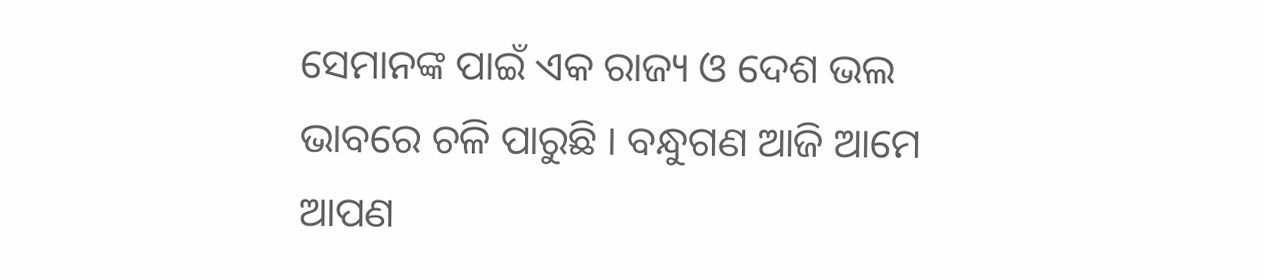ସେମାନଙ୍କ ପାଇଁ ଏକ ରାଜ୍ୟ ଓ ଦେଶ ଭଲ ଭାବରେ ଚଳି ପାରୁଛି । ବନ୍ଧୁଗଣ ଆଜି ଆମେ ଆପଣ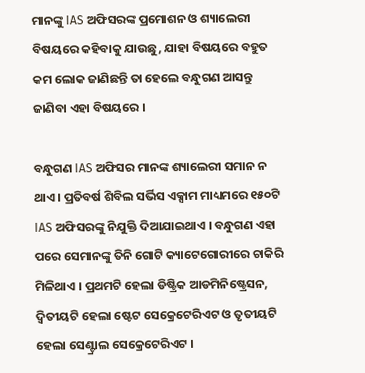ମାନଙ୍କୁ IAS ଅଫିସରଙ୍କ ପ୍ରମୋଶନ ଓ ଶ୍ୟାଲେରୀ ବିଷୟରେ କହିବାକୁ ଯାଉଛୁ, ଯାହା ବିଷୟରେ ବହୁତ କମ ଲୋକ ଜାଣିଛନ୍ତି ତା ହେଲେ ବନ୍ଧୁଗଣ ଆସନ୍ତୁ ଜାଣିବା ଏହା ବିଷୟରେ ।

ବନ୍ଧୁଗଣ IAS ଅଫିସର ମାନଙ୍କ ଶ୍ୟାଲେରୀ ସମାନ ନ ଥାଏ । ପ୍ରତିବର୍ଷ ଶିବିଲ ସର୍ଭିସ ଏକ୍ସାମ ମାଧ୍ୟମରେ ୧୫୦ଟି IAS ଅଫିସରଙ୍କୁ ନିଯୁକ୍ତି ଦିଆଯାଇଥାଏ । ବନ୍ଧୁଗଣ ଏହା ପରେ ସେମାନଙ୍କୁ ତିନି ଗୋଟି କ୍ୟାଟେଗୋରୀରେ ଚାକିରି ମିଳିଥାଏ । ପ୍ରଥମଟି ହେଲା ଡିଷ୍ଟ୍ରିକ ଆଡମିନିଷ୍ଟ୍ରେସନ, ଦ୍ଵିତୀୟଟି ହେଲା ଷ୍ଟେଟ ସେକ୍ରେଟେରିଏଟ ଓ ତୃତୀୟଟି ହେଲା ସେଣ୍ଟ୍ରାଲ ସେକ୍ରେଟେରିଏଟ ।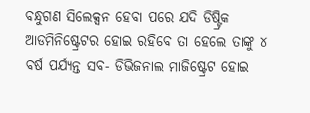ବନ୍ଧୁଗଣ ସିଲେକ୍ସନ ହେବା ପରେ ଯଦି ଡିଷ୍ଟ୍ରିକ ଆଡମିନିଷ୍ଟ୍ରେଟର ହୋଇ ରହିବେ ତା ହେଲେ ତାଙ୍କୁ ୪ ବର୍ଷ ପର୍ଯ୍ୟନ୍ତ ସବ- ଡିଭିଜନାଲ ମାଜିଷ୍ଟ୍ରେଟ ହୋଇ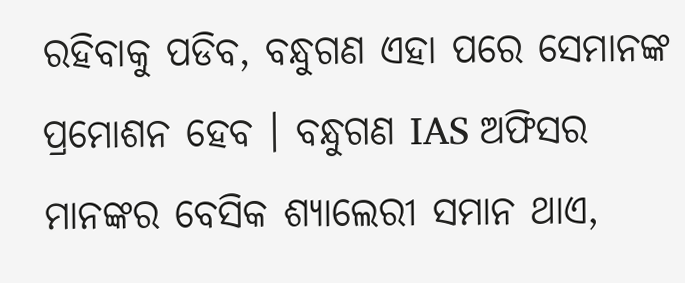ରହିବାକୁ ପଡିବ, ବନ୍ଧୁଗଣ ଏହା ପରେ ସେମାନଙ୍କ ପ୍ରମୋଶନ ହେବ । ବନ୍ଧୁଗଣ IAS ଅଫିସର ମାନଙ୍କର ବେସିକ ଶ୍ୟାଲେରୀ ସମାନ ଥାଏ,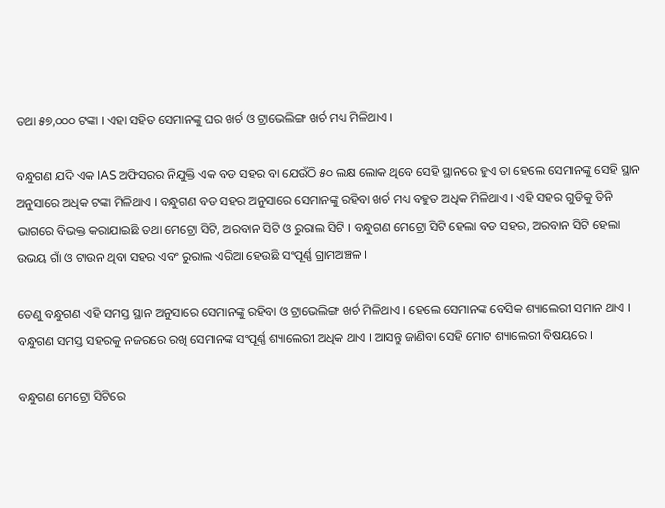ତଥା ୫୭,୦୦୦ ଟଙ୍କା । ଏହା ସହିତ ସେମାନଙ୍କୁ ଘର ଖର୍ଚ ଓ ଟ୍ରାଭେଲିଙ୍ଗ ଖର୍ଚ ମଧ୍ୟ ମିଳିଥାଏ ।

ବନ୍ଧୁଗଣ ଯଦି ଏକ IAS ଅଫିସରର ନିଯୁକ୍ତି ଏକ ବଡ ସହର ବା ଯେଉଁଠି ୫୦ ଲକ୍ଷ ଲୋକ ଥିବେ ସେହି ସ୍ଥାନରେ ହୁଏ ତା ହେଲେ ସେମାନଙ୍କୁ ସେହି ସ୍ଥାନ ଅନୁସାରେ ଅଧିକ ଟଙ୍କା ମିଳିଥାଏ । ବନ୍ଧୁଗଣ ବଡ ସହର ଅନୁସାରେ ସେମାନଙ୍କୁ ରହିବା ଖର୍ଚ ମଧ୍ୟ ବହୁତ ଅଧିକ ମିଳିଥାଏ । ଏହି ସହର ଗୁଡିକୁ ତିନି ଭାଗରେ ବିଭକ୍ତ କରାଯାଇଛି ତଥା ମେଟ୍ରୋ ସିଟି, ଅରବାନ ସିଟି ଓ ରୁରାଲ ସିଟି । ବନ୍ଧୁଗଣ ମେଟ୍ରୋ ସିଟି ହେଲା ବଡ ସହର, ଅରବାନ ସିଟି ହେଲା ଉଭୟ ଗାଁ ଓ ଟାଉନ ଥିବା ସହର ଏବଂ ରୁରାଲ ଏରିଆ ହେଉଛି ସଂପୂର୍ଣ୍ଣ ଗ୍ରାମଅଞ୍ଚଳ ।

ତେଣୁ ବନ୍ଧୁଗଣ ଏହି ସମସ୍ତ ସ୍ଥାନ ଅନୁସାରେ ସେମାନଙ୍କୁ ରହିବା ଓ ଟ୍ରାଭେଲିଙ୍ଗ ଖର୍ଚ ମିଳିଥାଏ । ହେଲେ ସେମାନଙ୍କ ବେସିକ ଶ୍ୟାଲେରୀ ସମାନ ଥାଏ । ବନ୍ଧୁଗଣ ସମସ୍ତ ସହରକୁ ନଜରରେ ରଖି ସେମାନଙ୍କ ସଂପୂର୍ଣ୍ଣ ଶ୍ୟାଲେରୀ ଅଧିକ ଥାଏ । ଆସନ୍ତୁ ଜାଣିବା ସେହି ମୋଟ ଶ୍ୟାଲେରୀ ବିଷୟରେ ।

ବନ୍ଧୁଗଣ ମେଟ୍ରୋ ସିଟିରେ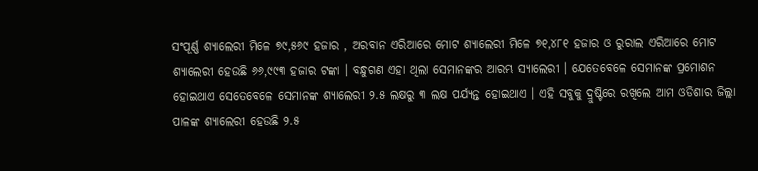ସଂପୂର୍ଣ୍ଣ ଶ୍ୟାଲେରୀ ମିଳେ ୭୯,୫୬୯ ହଜାର , ଅରବାନ ଏରିଆରେ ମୋଟ ଶ୍ୟାଲେରୀ ମିଳେ ୭୧,୪୮୧ ହଜାର ଓ ରୁରାଲ ଏରିଆରେ ମୋଟ ଶ୍ୟାଲେରୀ ହେଉଛି ୬୬,୯୯୩ ହଜାର ଟଙ୍କା । ବନ୍ଧୁଗଣ ଏହା ଥିଲା ସେମାନଙ୍କର ଆରମ୍ଭ ସ୍ୟାଲେରୀ । ଯେତେବେଳେ ସେମାନଙ୍କ ପ୍ରମୋଶନ ହୋଇଥାଏ ସେତେବେଳେ ସେମାନଙ୍କ ଶ୍ୟାଲେରୀ ୨.୫ ଲକ୍ଷରୁ ୩ ଲକ୍ଷ ପର୍ଯ୍ୟନ୍ତ ହୋଇଥାଏ । ଏହି ସବୁକୁ ଦ୍ରୁଷ୍ଟିରେ ରଖିଲେ ଆମ ଓଡିଶାର ଜିଲ୍ଲା ପାଳଙ୍କ ଶ୍ୟାଲେରୀ ହେଉଛି ୨.୫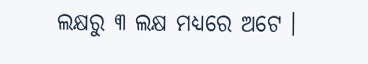ଲକ୍ଷରୁ ୩ ଲକ୍ଷ ମଧ୍ୟରେ ଅଟେ ।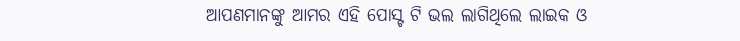ଆପଣମାନଙ୍କୁ ଆମର ଏହି ପୋସ୍ଟ ଟି ଭଲ ଲାଗିଥିଲେ ଲାଇକ ଓ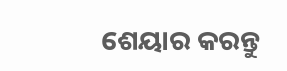ଶେୟାର କରନ୍ତୁ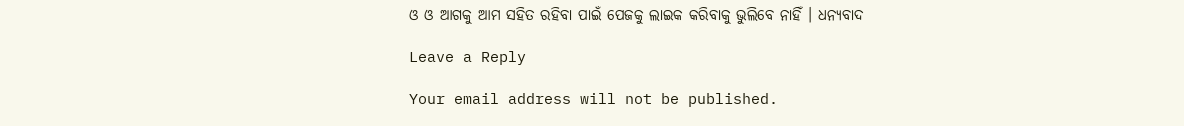ଓ ଓ ଆଗକୁ ଆମ ସହିତ ରହିବା ପାଇଁ ପେଜକୁ ଲାଇକ କରିବାକୁ ଭୁଲିବେ ନାହିଁ । ଧନ୍ୟବାଦ

Leave a Reply

Your email address will not be published.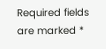Required fields are marked *